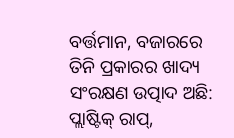ବର୍ତ୍ତମାନ, ବଜାରରେ ତିନି ପ୍ରକାରର ଖାଦ୍ୟ ସଂରକ୍ଷଣ ଉତ୍ପାଦ ଅଛି: ପ୍ଲାଷ୍ଟିକ୍ ରାପ୍,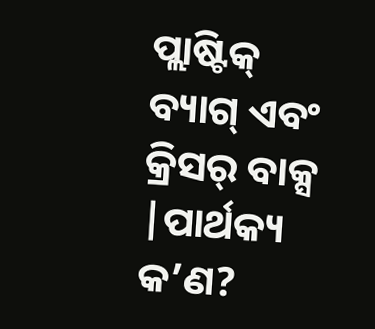ପ୍ଲାଷ୍ଟିକ୍ ବ୍ୟାଗ୍ ଏବଂ କ୍ରିସର୍ ବାକ୍ସ |ପାର୍ଥକ୍ୟ କ’ଣ?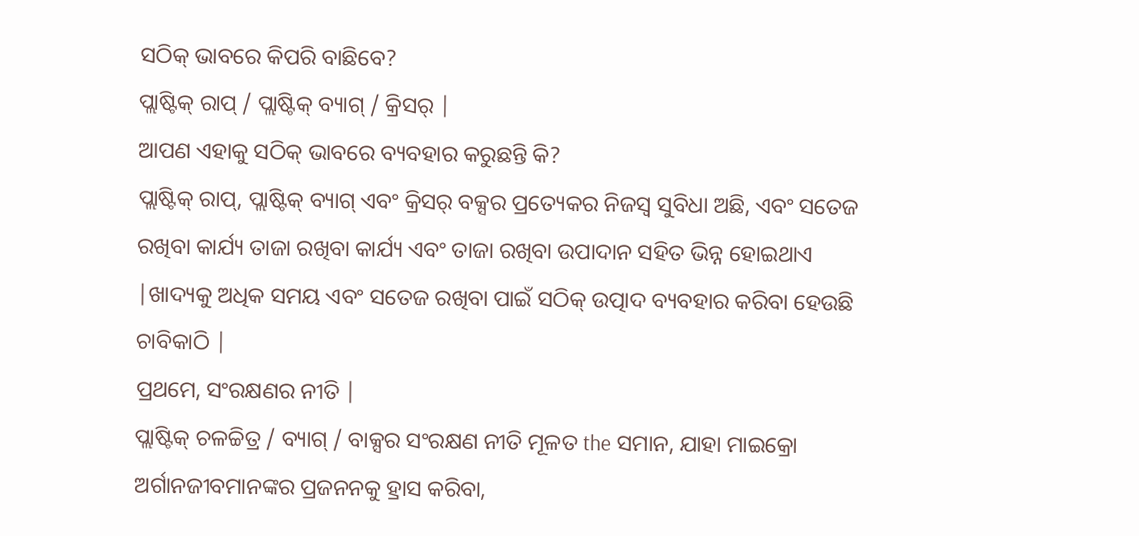ସଠିକ୍ ଭାବରେ କିପରି ବାଛିବେ?
ପ୍ଲାଷ୍ଟିକ୍ ରାପ୍ / ପ୍ଲାଷ୍ଟିକ୍ ବ୍ୟାଗ୍ / କ୍ରିସର୍ |
ଆପଣ ଏହାକୁ ସଠିକ୍ ଭାବରେ ବ୍ୟବହାର କରୁଛନ୍ତି କି?
ପ୍ଲାଷ୍ଟିକ୍ ରାପ୍, ପ୍ଲାଷ୍ଟିକ୍ ବ୍ୟାଗ୍ ଏବଂ କ୍ରିସର୍ ବକ୍ସର ପ୍ରତ୍ୟେକର ନିଜସ୍ୱ ସୁବିଧା ଅଛି, ଏବଂ ସତେଜ ରଖିବା କାର୍ଯ୍ୟ ତାଜା ରଖିବା କାର୍ଯ୍ୟ ଏବଂ ତାଜା ରଖିବା ଉପାଦାନ ସହିତ ଭିନ୍ନ ହୋଇଥାଏ |ଖାଦ୍ୟକୁ ଅଧିକ ସମୟ ଏବଂ ସତେଜ ରଖିବା ପାଇଁ ସଠିକ୍ ଉତ୍ପାଦ ବ୍ୟବହାର କରିବା ହେଉଛି ଚାବିକାଠି |
ପ୍ରଥମେ, ସଂରକ୍ଷଣର ନୀତି |
ପ୍ଲାଷ୍ଟିକ୍ ଚଳଚ୍ଚିତ୍ର / ବ୍ୟାଗ୍ / ବାକ୍ସର ସଂରକ୍ଷଣ ନୀତି ମୂଳତ the ସମାନ, ଯାହା ମାଇକ୍ରୋ ଅର୍ଗାନଜୀବମାନଙ୍କର ପ୍ରଜନନକୁ ହ୍ରାସ କରିବା,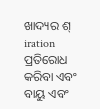ଖାଦ୍ୟର ଶ୍ iration ପ୍ରତିରୋଧ କରିବା ଏବଂ ବାୟୁ ଏବଂ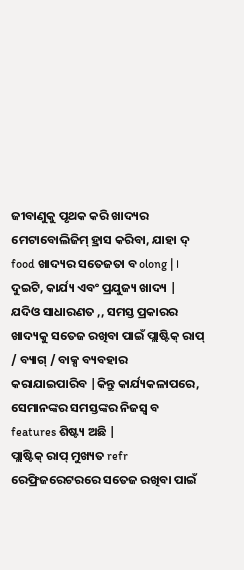ଜୀବାଣୁକୁ ପୃଥକ କରି ଖାଦ୍ୟର ମେଟାବୋଲିଜିମ୍ ହ୍ରାସ କରିବା, ଯାହା ଦ୍ food ଖାଦ୍ୟର ସତେଜତା ବ olong | ।
ଦୁଇଟି, କାର୍ଯ୍ୟ ଏବଂ ପ୍ରଯୁଜ୍ୟ ଖାଦ୍ୟ |
ଯଦିଓ ସାଧାରଣତ ,, ସମସ୍ତ ପ୍ରକାରର ଖାଦ୍ୟକୁ ସତେଜ ରଖିବା ପାଇଁ ପ୍ଲାଷ୍ଟିକ୍ ରାପ୍ / ବ୍ୟାଗ୍ / ବାକ୍ସ ବ୍ୟବହାର କରାଯାଇପାରିବ |କିନ୍ତୁ କାର୍ଯ୍ୟକଳାପରେ, ସେମାନଙ୍କର ସମସ୍ତଙ୍କର ନିଜସ୍ୱ ବ features ଶିଷ୍ଟ୍ୟ ଅଛି |
ପ୍ଲାଷ୍ଟିକ୍ ରାପ୍ ମୁଖ୍ୟତ refr ରେଫ୍ରିଜରେଟରରେ ସତେଜ ରଖିବା ପାଇଁ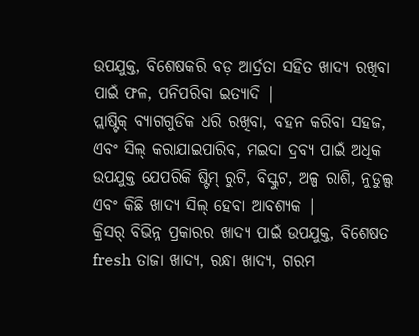ଉପଯୁକ୍ତ, ବିଶେଷକରି ବଡ଼ ଆର୍ଦ୍ରତା ସହିତ ଖାଦ୍ୟ ରଖିବା ପାଇଁ ଫଳ, ପନିପରିବା ଇତ୍ୟାଦି |
ପ୍ଲାଷ୍ଟିକ୍ ବ୍ୟାଗଗୁଡିକ ଧରି ରଖିବା, ବହନ କରିବା ସହଜ, ଏବଂ ସିଲ୍ କରାଯାଇପାରିବ, ମଇଦା ଦ୍ରବ୍ୟ ପାଇଁ ଅଧିକ ଉପଯୁକ୍ତ ଯେପରିକି ଷ୍ଟିମ୍ ରୁଟି, ବିସ୍କୁଟ, ଅଳ୍ପ ରାଶି, ନୁଡୁଲ୍ସ ଏବଂ କିଛି ଖାଦ୍ୟ ସିଲ୍ ହେବା ଆବଶ୍ୟକ |
କ୍ରିସର୍ ବିଭିନ୍ନ ପ୍ରକାରର ଖାଦ୍ୟ ପାଇଁ ଉପଯୁକ୍ତ, ବିଶେଷତ fresh ତାଜା ଖାଦ୍ୟ, ରନ୍ଧା ଖାଦ୍ୟ, ଗରମ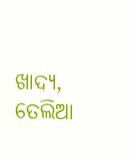ଖାଦ୍ୟ, ତେଲିଆ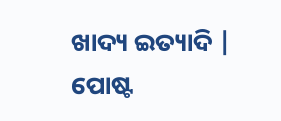ଖାଦ୍ୟ ଇତ୍ୟାଦି |
ପୋଷ୍ଟ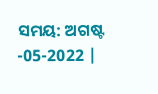ସମୟ: ଅଗଷ୍ଟ -05-2022 |